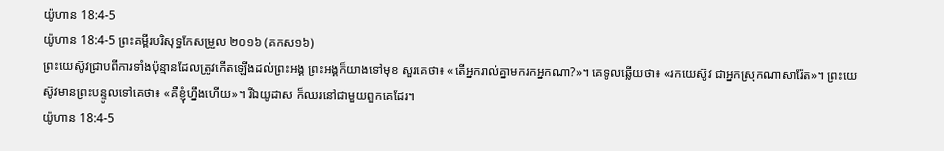យ៉ូហាន 18:4-5
យ៉ូហាន 18:4-5 ព្រះគម្ពីរបរិសុទ្ធកែសម្រួល ២០១៦ (គកស១៦)
ព្រះយេស៊ូវជ្រាបពីការទាំងប៉ុន្មានដែលត្រូវកើតឡើងដល់ព្រះអង្គ ព្រះអង្គក៏យាងទៅមុខ សួរគេថា៖ «តើអ្នករាល់គ្នាមករកអ្នកណា?»។ គេទូលឆ្លើយថា៖ «រកយេស៊ូវ ជាអ្នកស្រុកណាសារ៉ែត»។ ព្រះយេស៊ូវមានព្រះបន្ទូលទៅគេថា៖ «គឺខ្ញុំហ្នឹងហើយ»។ រីឯយូដាស ក៏ឈរនៅជាមួយពួកគេដែរ។
យ៉ូហាន 18:4-5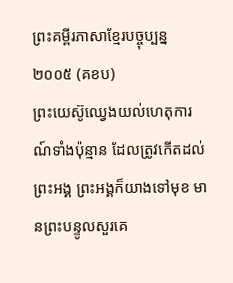ព្រះគម្ពីរភាសាខ្មែរបច្ចុប្បន្ន ២០០៥ (គខប)
ព្រះយេស៊ូឈ្វេងយល់ហេតុការណ៍ទាំងប៉ុន្មាន ដែលត្រូវកើតដល់ព្រះអង្គ ព្រះអង្គក៏យាងទៅមុខ មានព្រះបន្ទូលសួរគេ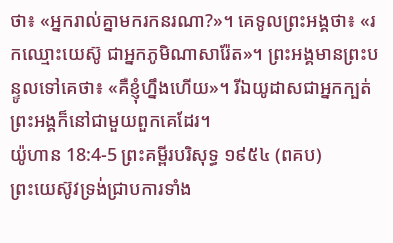ថា៖ «អ្នករាល់គ្នាមករកនរណា?»។ គេទូលព្រះអង្គថា៖ «រកឈ្មោះយេស៊ូ ជាអ្នកភូមិណាសារ៉ែត»។ ព្រះអង្គមានព្រះបន្ទូលទៅគេថា៖ «គឺខ្ញុំហ្នឹងហើយ»។ រីឯយូដាសជាអ្នកក្បត់ព្រះអង្គក៏នៅជាមួយពួកគេដែរ។
យ៉ូហាន 18:4-5 ព្រះគម្ពីរបរិសុទ្ធ ១៩៥៤ (ពគប)
ព្រះយេស៊ូវទ្រង់ជ្រាបការទាំង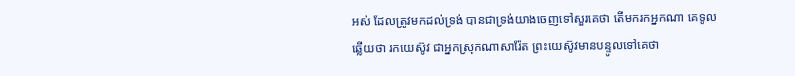អស់ ដែលត្រូវមកដល់ទ្រង់ បានជាទ្រង់យាងចេញទៅសួរគេថា តើមករកអ្នកណា គេទូលឆ្លើយថា រកយេស៊ូវ ជាអ្នកស្រុកណាសារ៉ែត ព្រះយេស៊ូវមានបន្ទូលទៅគេថា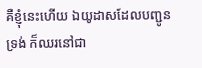គឺខ្ញុំនេះហើយ ឯយូដាសដែលបញ្ជូនទ្រង់ ក៏ឈរនៅជា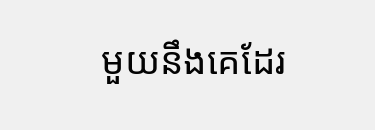មួយនឹងគេដែរ